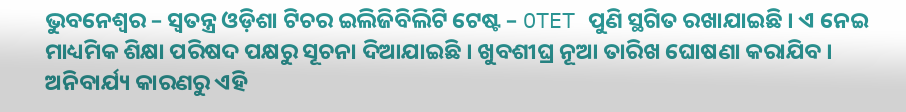ଭୁବନେଶ୍ୱର – ସ୍ବତନ୍ତ୍ର ଓଡ଼ିଶା ଟିଚର ଇଲିଜିବିଲିଟି ଟେଷ୍ଟ – OTET ପୁଣି ସ୍ଥଗିତ ରଖାଯାଇଛି । ଏ ନେଇ ମାଧ୍ୟମିକ ଶିକ୍ଷା ପରିଷଦ ପକ୍ଷରୁ ସୂଚନା ଦିଆଯାଇଛି । ଖୁବଶୀଘ୍ର ନୂଆ ତାରିଖ ଘୋଷଣା କରାଯିବ । ଅନିବାର୍ଯ୍ୟ କାରଣରୁ ଏହି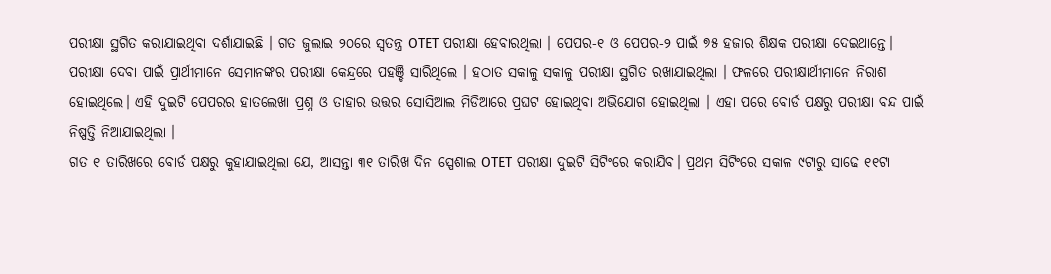ପରୀକ୍ଷା ସ୍ଥଗିତ କରାଯାଇଥିବା ଦର୍ଶାଯାଇଛି । ଗତ ଜୁଲାଇ ୨୦ରେ ସ୍ବତନ୍ତ୍ର OTET ପରୀକ୍ଷା ହେବାରଥିଲା । ପେପର-୧ ଓ ପେପର-୨ ପାଇଁ ୭୫ ହଜାର ଶିକ୍ଷକ ପରୀକ୍ଷା ଦେଇଥାନ୍ତେ।
ପରୀକ୍ଷା ଦେବା ପାଇଁ ପ୍ରାର୍ଥୀମାନେ ସେମାନଙ୍କର ପରୀକ୍ଷା କେନ୍ଦ୍ରରେ ପହଞ୍ଚି ସାରିଥିଲେ । ହଠାତ ସକାଳୁ ସକାଳୁ ପରୀକ୍ଷା ସ୍ଥଗିତ ରଖାଯାଇଥିଲା । ଫଳରେ ପରୀକ୍ଷାର୍ଥୀମାନେ ନିରାଶ ହୋଇଥିଲେ। ଏହି ଦୁଇଟି ପେପରର ହାତଲେଖା ପ୍ରଶ୍ନ ଓ ତାହାର ଉତ୍ତର ସୋସିଆଲ ମିଡିଆରେ ପ୍ରଘଟ ହୋଇଥିବା ଅଭିଯୋଗ ହୋଇଥିଲା । ଏହା ପରେ ବୋର୍ଡ ପକ୍ଷରୁ ପରୀକ୍ଷା ବନ୍ଦ ପାଇଁ ନିଷ୍ପତ୍ତି ନିଆଯାଇଥିଲା ।
ଗତ ୧ ତାରିଖରେ ବୋର୍ଡ ପକ୍ଷରୁ କୁହାଯାଇଥିଲା ଯେ, ଆସନ୍ତା ୩୧ ତାରିଖ ଦିନ ସ୍ପେଶାଲ OTET ପରୀକ୍ଷା ଦୁଇଟି ସିଟିଂରେ କରାଯିବ। ପ୍ରଥମ ସିଟିଂରେ ସକାଳ ୯ଟାରୁ ସାଢେ ୧୧ଟା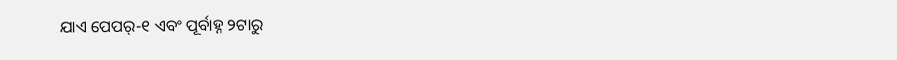ଯାଏ ପେପର୍-୧ ଏବଂ ପୂର୍ବାହ୍ନ ୨ଟାରୁ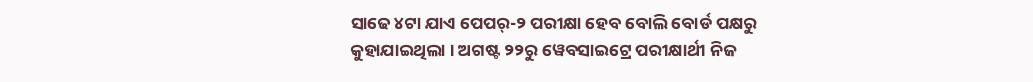ସାଢେ ୪ଟା ଯାଏ ପେପର୍-୨ ପରୀକ୍ଷା ହେବ ବୋଲି ବୋର୍ଡ ପକ୍ଷରୁ କୁହାଯାଇଥିଲା । ଅଗଷ୍ଟ ୨୨ରୁ ୱେବସାଇଟ୍ରେ ପରୀକ୍ଷାର୍ଥୀ ନିଜ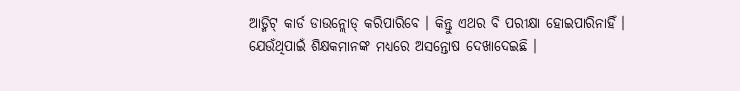ଆଡ୍ମିଟ୍ କାର୍ଡ ଡାଉନ୍ଲୋଡ୍ କରିପାରିବେ । କିନ୍ତୁ ଏଥର ବି ପରୀକ୍ଷା ହୋଇପାରିନାହିଁ । ଯେଉଁଥିପାଇଁ ଶିକ୍ଷକମାନଙ୍କ ମଧ୍ୟରେ ଅସନ୍ତୋଷ ଦେଖାଦେଇଛି ।